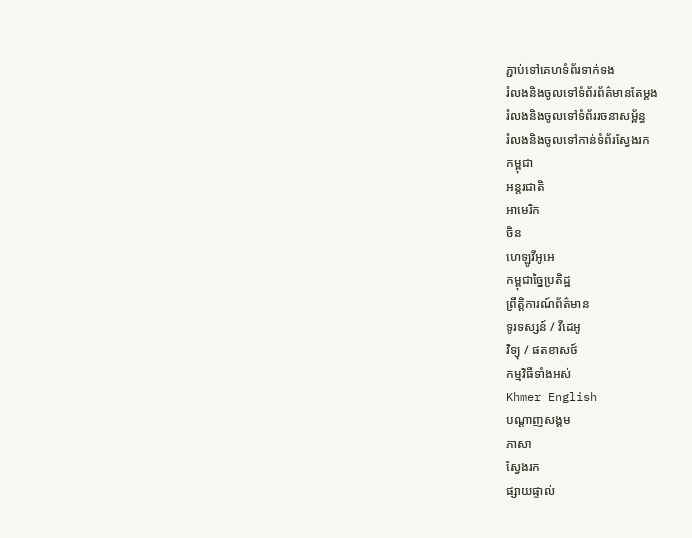ភ្ជាប់ទៅគេហទំព័រទាក់ទង
រំលងនិងចូលទៅទំព័រព័ត៌មានតែម្តង
រំលងនិងចូលទៅទំព័ររចនាសម្ព័ន្ធ
រំលងនិងចូលទៅកាន់ទំព័រស្វែងរក
កម្ពុជា
អន្តរជាតិ
អាមេរិក
ចិន
ហេឡូវីអូអេ
កម្ពុជាច្នៃប្រតិដ្ឋ
ព្រឹត្តិការណ៍ព័ត៌មាន
ទូរទស្សន៍ / វីដេអូ
វិទ្យុ / ផតខាសថ៍
កម្មវិធីទាំងអស់
Khmer English
បណ្តាញសង្គម
ភាសា
ស្វែងរក
ផ្សាយផ្ទាល់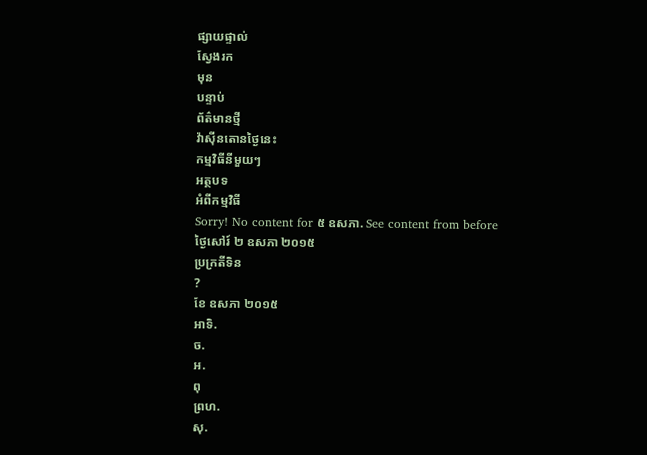ផ្សាយផ្ទាល់
ស្វែងរក
មុន
បន្ទាប់
ព័ត៌មានថ្មី
វ៉ាស៊ីនតោនថ្ងៃនេះ
កម្មវិធីនីមួយៗ
អត្ថបទ
អំពីកម្មវិធី
Sorry! No content for ៥ ឧសភា. See content from before
ថ្ងៃសៅរ៍ ២ ឧសភា ២០១៥
ប្រក្រតីទិន
?
ខែ ឧសភា ២០១៥
អាទិ.
ច.
អ.
ពុ
ព្រហ.
សុ.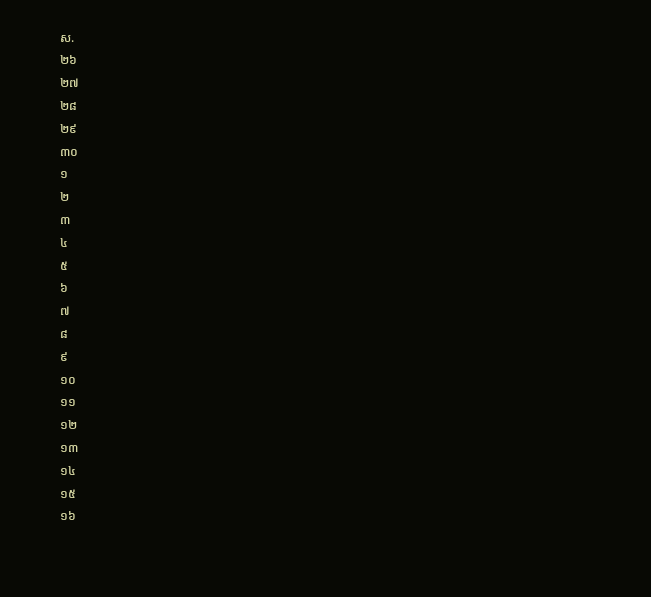ស.
២៦
២៧
២៨
២៩
៣០
១
២
៣
៤
៥
៦
៧
៨
៩
១០
១១
១២
១៣
១៤
១៥
១៦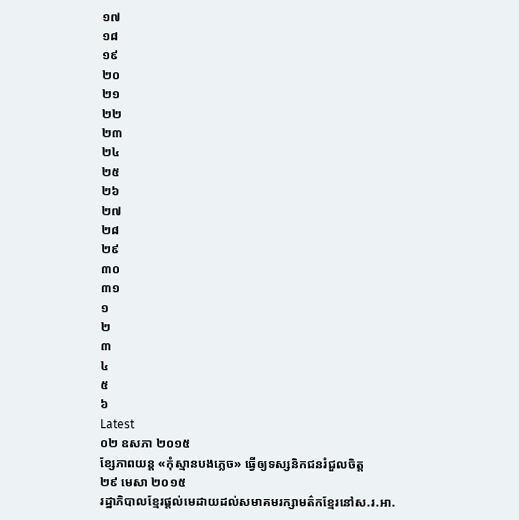១៧
១៨
១៩
២០
២១
២២
២៣
២៤
២៥
២៦
២៧
២៨
២៩
៣០
៣១
១
២
៣
៤
៥
៦
Latest
០២ ឧសភា ២០១៥
ខ្សែភាពយន្ត «កុំស្មានបងភ្លេច» ធ្វើឲ្យទស្សនិកជនរំជួលចិត្ត
២៩ មេសា ២០១៥
រដ្ឋាភិបាលខ្មែរផ្តល់មេដាយដល់សមាគមរក្សាមត៌កខ្មែរនៅស.រ.អា.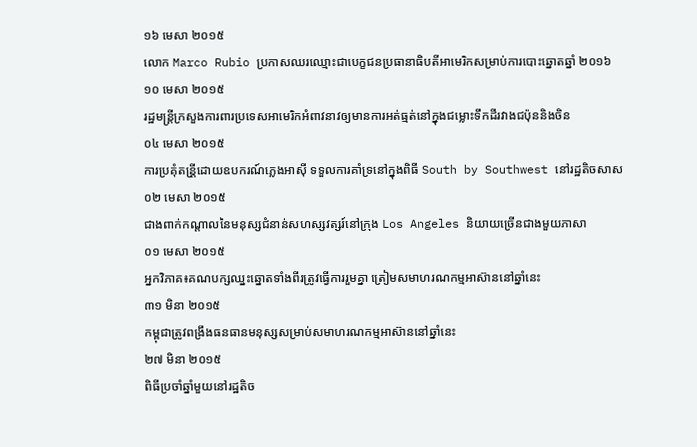១៦ មេសា ២០១៥
លោក Marco Rubio ប្រកាសឈរឈ្មោះជាបេក្ខជនប្រធានាធិបតីអាមេរិកសម្រាប់ការបោះឆ្នោតឆ្នាំ ២០១៦
១០ មេសា ២០១៥
រដ្ឋមន្រ្តីក្រសួងការពារប្រទេសអាមេរិកអំពាវនាវឲ្យមានការអត់ធ្មត់នៅក្នុងជម្លោះទឹកដីរវាងជប៉ុននិងចិន
០៤ មេសា ២០១៥
ការប្រគុំតន្រី្តដោយឧបករណ៍ភ្លេងអាស៊ី ទទួលការគាំទ្រនៅក្នុងពិធី South by Southwest នៅរដ្ឋតិចសាស
០២ មេសា ២០១៥
ជាងពាក់កណ្តាលនៃមនុស្សជំនាន់សហស្សវត្សរ៍នៅក្រុង Los Angeles និយាយច្រើនជាងមួយភាសា
០១ មេសា ២០១៥
អ្នកវិភាគ៖គណបក្សឈ្នះឆ្នោតទាំងពីរត្រូវធ្វើការរួមគ្នា ត្រៀមសមាហរណកម្មអាស៊ាននៅឆ្នាំនេះ
៣១ មិនា ២០១៥
កម្ពុជាត្រូវពង្រឹងធនធានមនុស្សសម្រាប់សមាហរណកម្មអាស៊ាននៅឆ្នាំនេះ
២៧ មិនា ២០១៥
ពិធីប្រចាំឆ្នាំមួយនៅរដ្ឋតិច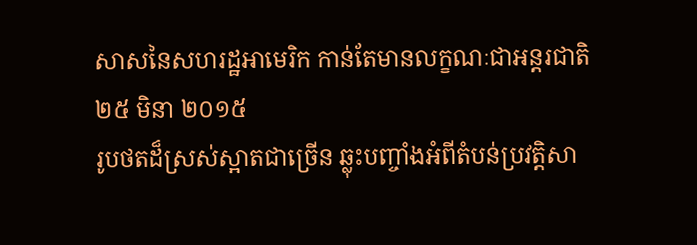សាសនៃសហរដ្ឋអាមេរិក កាន់តែមានលក្ខណៈជាអន្តរជាតិ
២៥ មិនា ២០១៥
រូបថតដ៏ស្រស់ស្អាតជាច្រើន ឆ្លុះបញ្ចាំងអំពីតំបន់ប្រវត្តិសា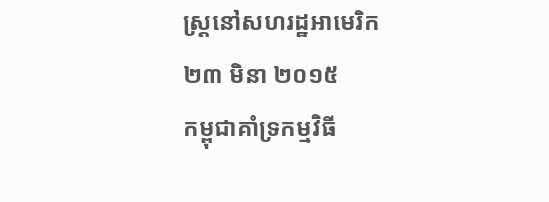ស្រ្តនៅសហរដ្ឋអាមេរិក
២៣ មិនា ២០១៥
កម្ពុជាគាំទ្រកម្មវិធី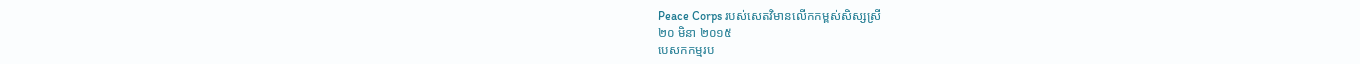Peace Corps របស់សេតវិមានលើកកម្ពស់សិស្សស្រី
២០ មិនា ២០១៥
បេសកកម្មរប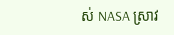ស់ NASA ស្រាវ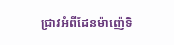ជ្រាវអំពីដែនម៉ាញ៉េទិ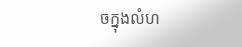ចក្នុងលំហ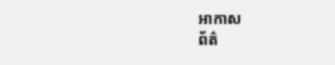អាកាស
ព័ត៌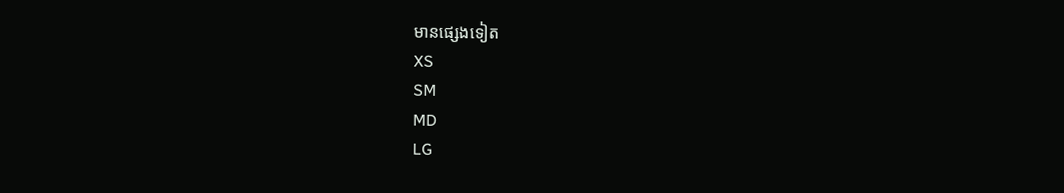មានផ្សេងទៀត
XS
SM
MD
LG